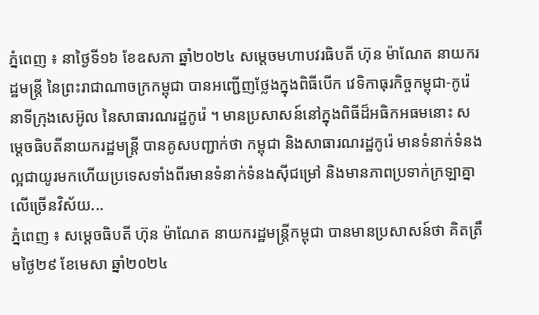ភ្នំពេញ ៖ នាថ្ងៃទី១៦ ខែឧសភា ឆ្នាំ២០២៤ សម្តេចមហាបវរធិបតី ហ៊ុន ម៉ាណែត នាយករដ្ឋមន្ត្រី នៃព្រះរាជាណាចក្រកម្ពុជា បានអញ្ជើញថ្លែងក្នុងពិធីបើក វេទិកាធុរកិច្ចកម្ពុជា-កូរ៉េ នាទីក្រុងសេអ៊ូល នៃសាធារណរដ្ឋកូរ៉េ ។ មានប្រសាសន៍នៅក្នុងពិធីដ៏អធិកអធមនោះ សម្តេចធិបតីនាយករដ្ឋមន្ត្រី បានគូសបញ្ជាក់ថា កម្ពុជា និងសាធារណរដ្ឋកូរ៉េ មានទំនាក់ទំនងល្អជាយូរមកហើយប្រទេសទាំងពីរមានទំនាក់ទំនងស៊ីជម្រៅ និងមានភាពប្រទាក់ក្រឡាគ្នាលើច្រើនវិស័យ...
ភ្នំពេញ ៖ សម្ដេចធិបតី ហ៊ុន ម៉ាណែត នាយករដ្ឋមន្ដ្រីកម្ពុជា បានមានប្រសាសន៍ថា គិតត្រឹមថ្ងៃ២៩ ខែមេសា ឆ្នាំ២០២៤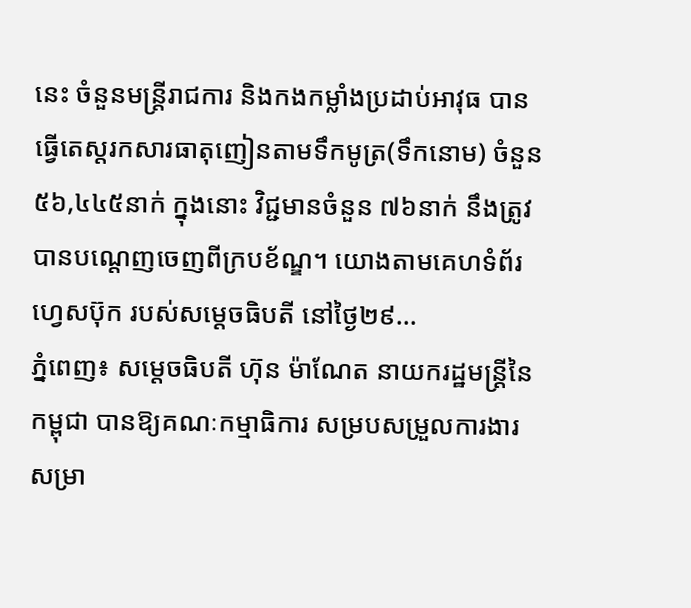នេះ ចំនួនមន្ត្រីរាជការ និងកងកម្លាំងប្រដាប់អាវុធ បានធ្វើតេស្តរកសារធាតុញៀនតាមទឹកមូត្រ(ទឹកនោម) ចំនួន ៥៦,៤៤៥នាក់ ក្នុងនោះ វិជ្ជមានចំនួន ៧៦នាក់ នឹងត្រូវបានបណ្តេញចេញពីក្របខ័ណ្ឌ។ យោងតាមគេហទំព័រហ្វេសប៊ុក របស់សម្ដេចធិបតី នៅថ្ងៃ២៩...
ភ្នំពេញ៖ សម្តេចធិបតី ហ៊ុន ម៉ាណែត នាយករដ្ឋមន្ត្រីនៃកម្ពុជា បានឱ្យគណៈកម្មាធិការ សម្របសម្រួលការងារ សម្រា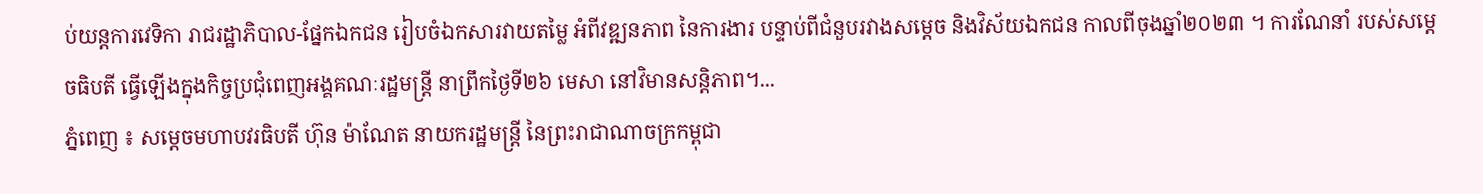ប់យន្តការវេទិកា រាជរដ្ឋាភិបាល-ផ្នែកឯកជន រៀបចំឯកសារវាយតម្លៃ អំពីវឌ្ឍនភាព នៃការងារ បន្ទាប់ពីជំនួបរវាងសម្តេច និងវិស័យឯកជន កាលពីចុងឆ្នាំ២០២៣ ។ ការណែនាំ របស់សម្តេចធិបតី ធ្វេីឡេីងក្នុងកិច្ចប្រជុំពេញអង្គគណៈរដ្ឋមន្ត្រី នាព្រឹកថ្ងៃទី២៦ មេសា នៅវិមានសន្តិភាព។...
ភ្នំពេញ ៖ សម្តេចមហាបវរធិបតី ហ៊ុន ម៉ាណែត នាយករដ្ឋមន្ត្រី នៃព្រះរាជាណាចក្រកម្ពុជា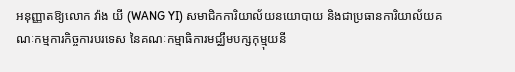អនុញ្ញាតឱ្យលោក វ៉ាង យី (WANG YI) សមាជិកការិយាល័យនយោបាយ និងជាប្រធានការិយាល័យគណៈកម្មការកិច្ចការបរទេស នៃគណៈកម្មាធិការមជ្ឈឹមបក្សកុម្មុយនី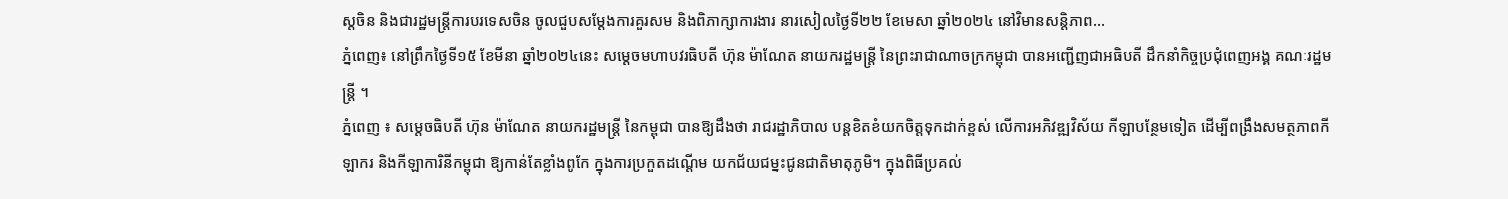ស្តចិន និងជារដ្ឋមន្ត្រីការបរទេសចិន ចូលជួបសម្តែងការគួរសម និងពិភាក្សាការងារ នារសៀលថ្ងៃទី២២ ខែមេសា ឆ្នាំ២០២៤ នៅវិមានសន្តិភាព...
ភ្នំពេញ៖ នៅព្រឹកថ្ងៃទី១៥ ខែមីនា ឆ្នាំ២០២៤នេះ សម្តេចមហាបវរធិបតី ហ៊ុន ម៉ាណែត នាយករដ្ឋមន្ត្រី នៃព្រះរាជាណាចក្រកម្ពុជា បានអញ្ជើញជាអធិបតី ដឹកនាំកិច្ចប្រជុំពេញអង្គ គណៈរដ្ឋមន្រ្តី ។
ភ្នំពេញ ៖ សម្តេចធិបតី ហ៊ុន ម៉ាណែត នាយករដ្ឋមន្ដ្រី នៃកម្ពុជា បានឱ្យដឹងថា រាជរដ្ឋាភិបាល បន្តខិតខំយកចិត្តទុកដាក់ខ្ពស់ លើការអភិវឌ្ឍវិស័យ កីឡាបន្ថែមទៀត ដើម្បីពង្រឹងសមត្ថភាពកីឡាករ និងកីឡាការិនីកម្ពុជា ឱ្យកាន់តែខ្លាំងពូកែ ក្នុងការប្រកួតដណ្តើម យកជ័យជម្នះជូនជាតិមាតុភូមិ។ ក្នុងពិធីប្រគល់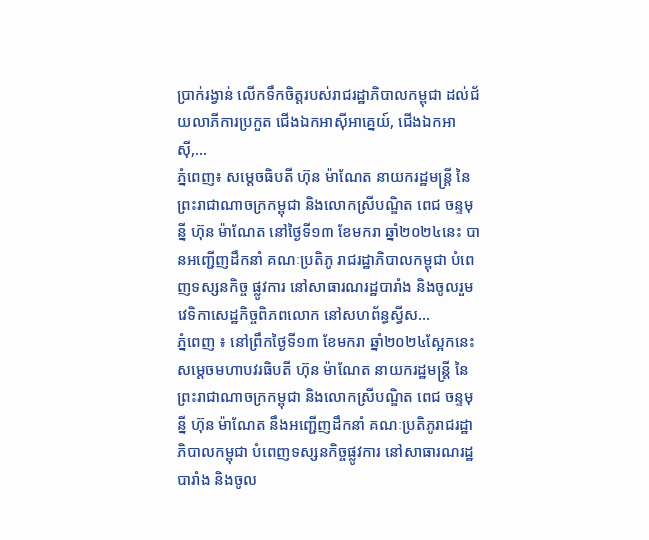ប្រាក់រង្វាន់ លើកទឹកចិត្តរបស់រាជរដ្ឋាភិបាលកម្ពុជា ដល់ជ័យលាភីការប្រកួត ជើងឯកអាស៊ីអាគ្នេយ៍, ជើងឯកអាស៊ី,...
ភ្នំពេញ៖ សម្តេចធិបតី ហ៊ុន ម៉ាណែត នាយករដ្ឋមន្ត្រី នៃព្រះរាជាណាចក្រកម្ពុជា និងលោកស្រីបណ្ឌិត ពេជ ចន្ទមុន្នី ហ៊ុន ម៉ាណែត នៅថ្ងៃទី១៣ ខែមករា ឆ្នាំ២០២៤នេះ បានអញ្ជើញដឹកនាំ គណៈប្រតិភូ រាជរដ្ឋាភិបាលកម្ពុជា បំពេញទស្សនកិច្ច ផ្លូវការ នៅសាធារណរដ្ឋបារាំង និងចូលរួមវេទិកាសេដ្ឋកិច្ចពិភពលោក នៅសហព័ន្ធស្វីស...
ភ្នំពេញ ៖ នៅព្រឹកថ្ងៃទី១៣ ខែមករា ឆ្នាំ២០២៤ស្អែកនេះ សម្តេចមហាបវរធិបតី ហ៊ុន ម៉ាណែត នាយករដ្ឋមន្ត្រី នៃព្រះរាជាណាចក្រកម្ពុជា និងលោកស្រីបណ្ឌិត ពេជ ចន្ទមុន្នី ហ៊ុន ម៉ាណែត នឹងអញ្ជើញដឹកនាំ គណៈប្រតិភូរាជរដ្ឋាភិបាលកម្ពុជា បំពេញទស្សនកិច្ចផ្លូវការ នៅសាធារណរដ្ឋបារាំង និងចូល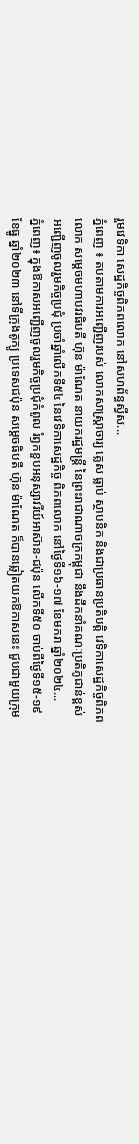រួមវេទិកា សេដ្ឋកិច្ចពិភពលោក នៅសហព័ន្ធស្វីស...
ភ្នំពេញ ៖ តបតាមការអញ្ជើញរបស់ លោកសាស្ត្រាចារ្យ គ្លេស ធ្លាប់ ស្ថាបនិក និងជាប្រធានប្រតិបត្តិ វេទិកាសេដ្ឋកិច្ចពិភពលោក សម្តេចមហាបវរធិបតី ហ៊ុន ម៉ាណែត នាយករដ្ឋមន្ត្រី នៃព្រះរាជាណាចក្រកម្ពុជា នឹងដឹកនាំគណៈប្រតិភូជាន់ខ្ពស់ អញ្ជើញចូលរួមកិច្ចប្រជុំ ប្រចាំឆ្នាំលើកទី៥៤ នៃវេទិកាសេដ្ឋកិច្ច ពិភពលោក នៅថ្ងៃទី១៦-១៧ ខែមករា ឆ្នាំ២០២៤...
ភ្នំពេញ៖ ក្នុងឱកាសអញ្ជើញចូលរួមកិច្ចប្រជុំកំពូល រំឭកខួបអនុស្សាវរីយ៍អាស៊ាន-ជប៉ុន លើកទី៥០ ចាប់ពីថ្ងៃទី១៥-១៩ ខែធ្នូ ឆ្នាំ២០២៣ នៅទីក្រុងតូក្យូ ប្រទេសជប៉ុន សម្តេចធិបតី ហ៊ុន ម៉ាណែត ក៏បានឆ្លៀតយកឱកាសនេះ ជួបជាមួយក្រុម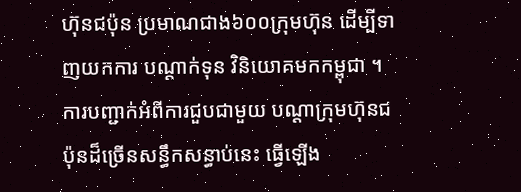ហ៊ុនជប៉ុន ប្រមាណជាង៦០០ក្រុមហ៊ុន ដើម្បីទាញយកការ បណ្តាក់ទុន វិនិយោគមកកម្ពុជា ។ ការបញ្ជាក់អំពីការជួបជាមួយ បណ្តាក្រុមហ៊ុនជប៉ុនដ៏ច្រើនសន្ធឹកសន្ធាប់នេះ ធ្វើឡើង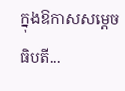ក្នុងឱកាសសម្តេចធិបតី...